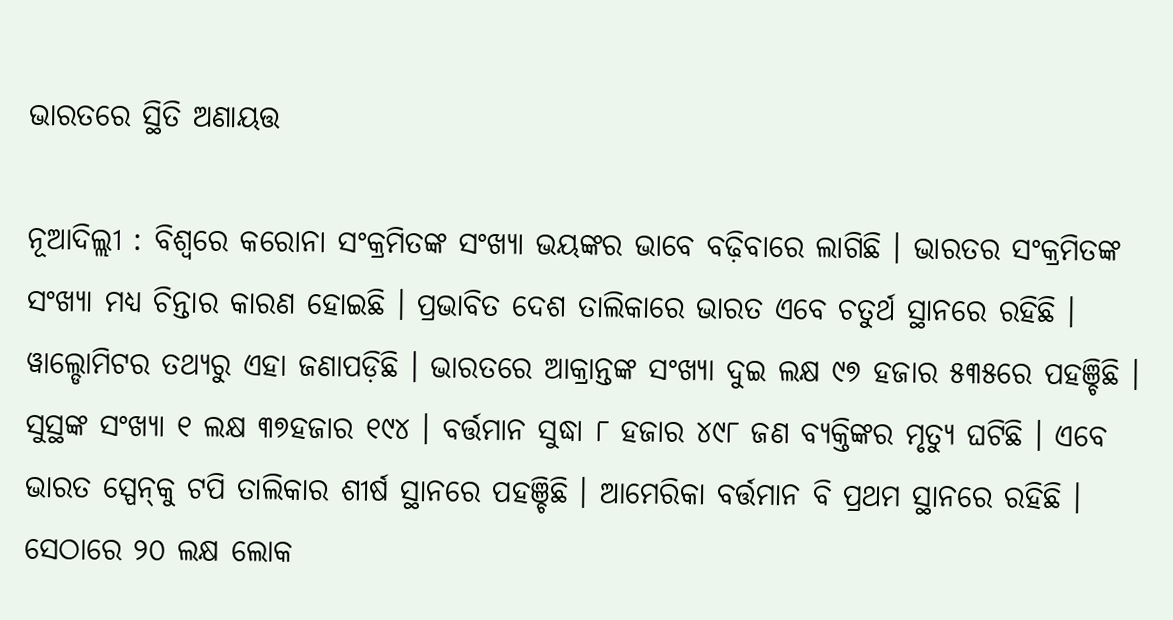ଭାରତରେ ସ୍ଥିତି ଅଣାୟତ୍ତ

ନୂଆଦିଲ୍ଲୀ : ବିଶ୍ୱରେ କରୋନା ସଂକ୍ରମିତଙ୍କ ସଂଖ୍ୟା ଭୟଙ୍କର ଭାବେ ବଢ଼ିବାରେ ଲାଗିଛି । ଭାରତର ସଂକ୍ରମିତଙ୍କ ସଂଖ୍ୟା ମଧ୍ୟ ଚିନ୍ତାର କାରଣ ହୋଇଛି । ପ୍ରଭାବିତ ଦେଶ ତାଲିକାରେ ଭାରତ ଏବେ ଚତୁର୍ଥ ସ୍ଥାନରେ ରହିଛି । ୱାଲ୍ଡୋମିଟର ତଥ୍ୟରୁ ଏହା ଜଣାପଡ଼ିଛି । ଭାରତରେ ଆକ୍ରାନ୍ତଙ୍କ ସଂଖ୍ୟା ଦୁଇ ଲକ୍ଷ ୯୭ ହଜାର ୫୩୫ରେ ପହଞ୍ଚିଛି । ସୁସ୍ଥଙ୍କ ସଂଖ୍ୟା ୧ ଲକ୍ଷ ୩୭ହଜାର ୧୯୪ । ବର୍ତ୍ତମାନ ସୁଦ୍ଧା ୮ ହଜାର ୪୯୮ ଜଣ ବ୍ୟକ୍ତିଙ୍କର ମୃତ୍ୟୁ ଘଟିଛି । ଏବେ ଭାରତ ସ୍ପେନ୍‌କୁ ଟପି ତାଲିକାର ଶୀର୍ଷ ସ୍ଥାନରେ ପହଞ୍ଚିଛି । ଆମେରିକା ବର୍ତ୍ତମାନ ବି ପ୍ରଥମ ସ୍ଥାନରେ ରହିଛି । ସେଠାରେ ୨୦ ଲକ୍ଷ ଲୋକ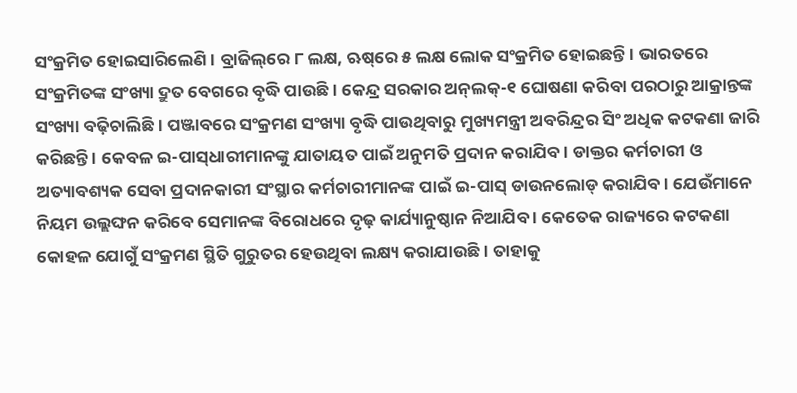ସଂକ୍ରମିତ ହୋଇସାରିଲେଣି । ବ୍ରାଜିଲ୍‌ରେ ୮ ଲକ୍ଷ, ଋଷ୍‌ରେ ୫ ଲକ୍ଷ ଲୋକ ସଂକ୍ରମିତ ହୋଇଛନ୍ତି । ଭାରତରେ ସଂକ୍ରମିତଙ୍କ ସଂଖ୍ୟା ଦ୍ରୁତ ବେଗରେ ବୃଦ୍ଧି ପାଉଛି । କେନ୍ଦ୍ର ସରକାର ଅନ୍‌ଲକ୍‌-୧ ଘୋଷଣା କରିବା ପରଠାରୁ ଆକ୍ରାନ୍ତଙ୍କ ସଂଖ୍ୟା ବଢ଼ିଚାଲିଛି । ପଞ୍ଜାବରେ ସଂକ୍ରମଣ ସଂଖ୍ୟା ବୃଦ୍ଧି ପାଉଥିବାରୁ ମୁଖ୍ୟମନ୍ତ୍ରୀ ଅବରିନ୍ଦ୍ରର ସିଂ ଅଧିକ କଟକଣା ଜାରି କରିଛନ୍ତି । କେବଳ ଇ-ପାସ୍‌ଧାରୀମାନଙ୍କୁ ଯାତାୟତ ପାଇଁ ଅନୁମତି ପ୍ରଦାନ କରାଯିବ । ଡାକ୍ତର କର୍ମଚାରୀ ଓ ଅତ୍ୟାବଶ୍ୟକ ସେବା ପ୍ରଦାନକାରୀ ସଂସ୍ଥାର କର୍ମଚାରୀମାନଙ୍କ ପାଇଁ ଇ-ପାସ୍ ଡାଉନଲୋଡ୍ କରାଯିବ । ଯେଉଁମାନେ ନିୟମ ଉଲ୍ଲଙ୍ଘନ କରିବେ ସେମାନଙ୍କ ବିରୋଧରେ ଦୃଢ଼ କାର୍ଯ୍ୟାନୁଷ୍ଠାନ ନିଆଯିବ । କେତେକ ରାଜ୍ୟରେ କଟକଣା କୋହଳ ଯୋଗୁଁ ସଂକ୍ରମଣ ସ୍ଥିତି ଗୁରୁତର ହେଉଥିବା ଲକ୍ଷ୍ୟ କରାଯାଉଛି । ତାହାକୁ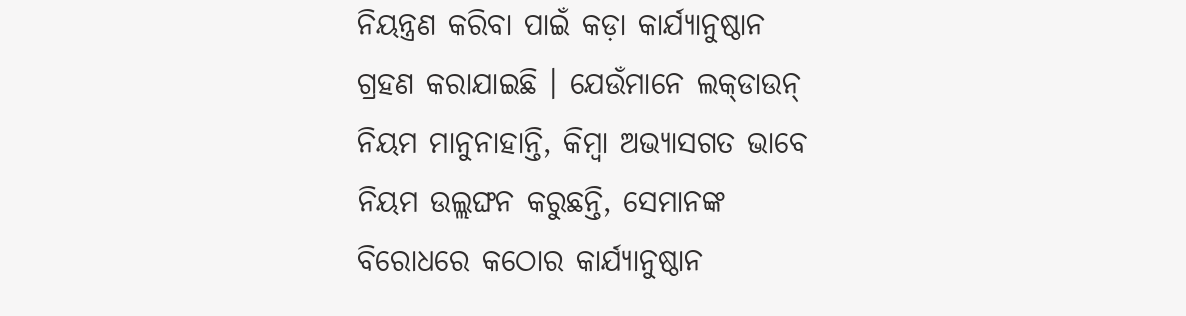ନିୟନ୍ତ୍ରଣ କରିବା ପାଇଁ କଡ଼ା କାର୍ଯ୍ୟାନୁଷ୍ଠାନ ଗ୍ରହଣ କରାଯାଇଛି । ଯେଉଁମାନେ ଲକ୍‌ଡାଉନ୍ ନିୟମ ମାନୁନାହାନ୍ତି, କିମ୍ବା ଅଭ୍ୟାସଗତ ଭାବେ ନିୟମ ଉଲ୍ଲଙ୍ଘନ କରୁଛନ୍ତି, ସେମାନଙ୍କ ବିରୋଧରେ କଠୋର କାର୍ଯ୍ୟାନୁଷ୍ଠାନ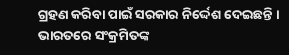ଗ୍ରହଣ କରିବା ପାଇଁ ସରକାର ନିର୍ଦ୍ଦେଶ ଦେଇଛନ୍ତି । ଭାରତରେ ସଂକ୍ରମିତଙ୍କ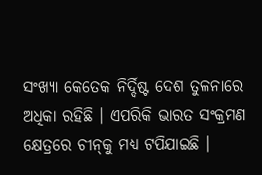ସଂଖ୍ୟା କେତେକ ନିର୍ଦ୍ଦିଷ୍ଟ ଦେଶ ତୁଳନାରେ ଅଧିକା ରହିଛି । ଏପରିକି ଭାରତ ସଂକ୍ରମଣ କ୍ଷେତ୍ରରେ ଚୀନ୍‌କୁ ମଧ୍ୟ ଟପିଯାଇଛି ।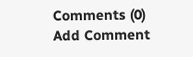Comments (0)
Add Comment